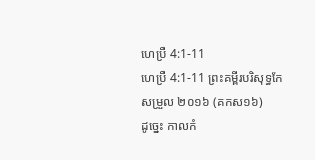ហេប្រឺ 4:1-11
ហេប្រឺ 4:1-11 ព្រះគម្ពីរបរិសុទ្ធកែសម្រួល ២០១៦ (គកស១៦)
ដូច្នេះ កាលកំ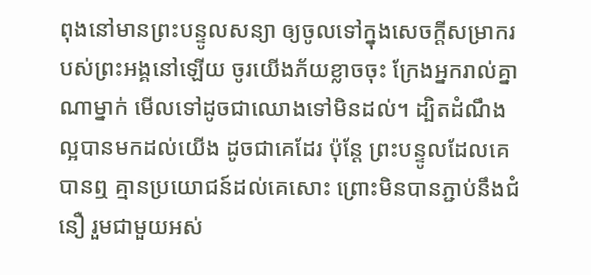ពុងនៅមានព្រះបន្ទូលសន្យា ឲ្យចូលទៅក្នុងសេចក្ដីសម្រាករបស់ព្រះអង្គនៅឡើយ ចូរយើងភ័យខ្លាចចុះ ក្រែងអ្នករាល់គ្នាណាម្នាក់ មើលទៅដូចជាឈោងទៅមិនដល់។ ដ្បិតដំណឹងល្អបានមកដល់យើង ដូចជាគេដែរ ប៉ុន្តែ ព្រះបន្ទូលដែលគេបានឮ គ្មានប្រយោជន៍ដល់គេសោះ ព្រោះមិនបានភ្ជាប់នឹងជំនឿ រួមជាមួយអស់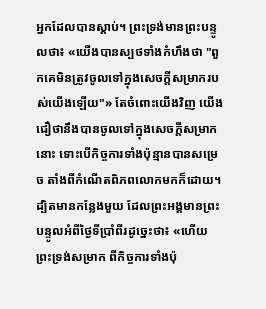អ្នកដែលបានស្ដាប់។ ព្រះទ្រង់មានព្រះបន្ទូលថា៖ «យើងបានស្បថទាំងកំហឹងថា "ពួកគេមិនត្រូវចូលទៅក្នុងសេចក្ដីសម្រាករបស់យើងឡើយ"» តែចំពោះយើងវិញ យើងជឿថានឹងបានចូលទៅក្នុងសេចក្ដីសម្រាកនោះ ទោះបើកិច្ចការទាំងប៉ុន្មានបានសម្រេច តាំងពីកំណើតពិភពលោកមកក៏ដោយ។ ដ្បិតមានកន្លែងមួយ ដែលព្រះអង្គមានព្រះបន្ទូលអំពីថ្ងៃទីប្រាំពីរដូច្នេះថា៖ «ហើយព្រះទ្រង់សម្រាក ពីកិច្ចការទាំងប៉ុ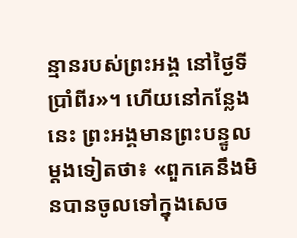ន្មានរបស់ព្រះអង្គ នៅថ្ងៃទីប្រាំពីរ»។ ហើយនៅកន្លែងនេះ ព្រះអង្គមានព្រះបន្ទូលម្តងទៀតថា៖ «ពួកគេនឹងមិនបានចូលទៅក្នុងសេច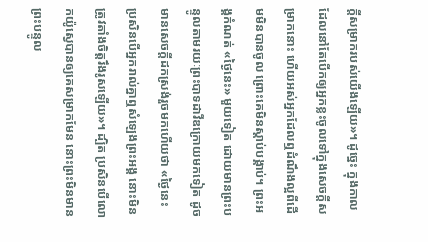ក្ដីសម្រាករបស់យើងឡើយ»។ ដូច្នេះ ក្នុងកាលដែលនៅតែបើកឲ្យអ្នកខ្លះចូលទៅក្នុងសេចក្ដីសម្រាកនោះ ហើយអស់អ្នកដែលឮដំណឹងល្អពីដើមមិនបានចូល ព្រោះគេមិនស្ដាប់បង្គាប់។ ព្រះអង្គកំណត់ «ថ្ងៃនេះ» មួយទៀត ដោយមានព្រះបន្ទូលតាមរយៈព្រះបាទដាវីឌក្រោយមកទៀត ដូចមានសេចក្ដីដកស្រង់រួចមកហើយថា «ថ្ងៃនេះ ប្រសិនបើអ្នករាល់គ្នាឮសំឡេងព្រះអង្គ នោះមិនត្រូវតាំងចិត្តរឹងរូសឡើយ»។ ដ្បិត ប្រសិនបើលោកយ៉ូស្វេបានឲ្យគេសម្រាកមែន នោះព្រះមិនមានព្រះបន្ទូល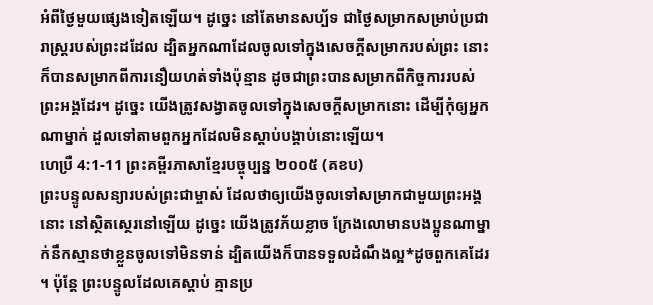អំពីថ្ងៃមួយផ្សេងទៀតឡើយ។ ដូច្នេះ នៅតែមានសប្ប័ទ ជាថ្ងៃសម្រាកសម្រាប់ប្រជារាស្ត្ររបស់ព្រះដដែល ដ្បិតអ្នកណាដែលចូលទៅក្នុងសេចក្ដីសម្រាករបស់ព្រះ នោះក៏បានសម្រាកពីការនឿយហត់ទាំងប៉ុន្មាន ដូចជាព្រះបានសម្រាកពីកិច្ចការរបស់ព្រះអង្គដែរ។ ដូច្នេះ យើងត្រូវសង្វាតចូលទៅក្នុងសេចក្ដីសម្រាកនោះ ដើម្បីកុំឲ្យអ្នកណាម្នាក់ ដួលទៅតាមពួកអ្នកដែលមិនស្ដាប់បង្គាប់នោះឡើយ។
ហេប្រឺ 4:1-11 ព្រះគម្ពីរភាសាខ្មែរបច្ចុប្បន្ន ២០០៥ (គខប)
ព្រះបន្ទូលសន្យារបស់ព្រះជាម្ចាស់ ដែលថាឲ្យយើងចូលទៅសម្រាកជាមួយព្រះអង្គនោះ នៅស្ថិតស្ថេរនៅឡើយ ដូច្នេះ យើងត្រូវភ័យខ្លាច ក្រែងលោមានបងប្អូនណាម្នាក់នឹកស្មានថាខ្លួនចូលទៅមិនទាន់ ដ្បិតយើងក៏បានទទួលដំណឹងល្អ*ដូចពួកគេដែរ ។ ប៉ុន្តែ ព្រះបន្ទូលដែលគេស្ដាប់ គ្មានប្រ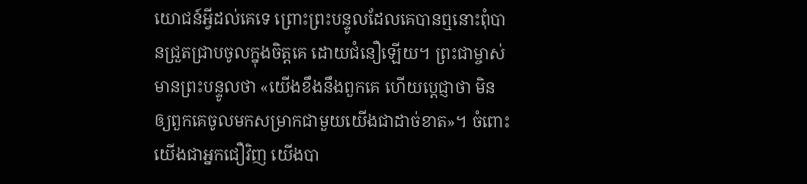យោជន៍អ្វីដល់គេទេ ព្រោះព្រះបន្ទូលដែលគេបានឮនោះពុំបានជ្រួតជ្រាបចូលក្នុងចិត្តគេ ដោយជំនឿឡើយ។ ព្រះជាម្ចាស់មានព្រះបន្ទូលថា «យើងខឹងនឹងពួកគេ ហើយប្ដេជ្ញាថា មិនឲ្យពួកគេចូលមកសម្រាកជាមួយយើងជាដាច់ខាត»។ ចំពោះយើងជាអ្នកជឿវិញ យើងបា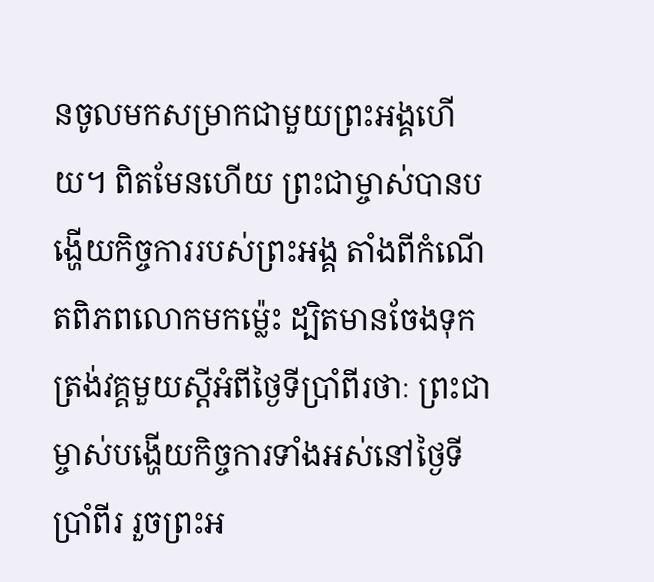នចូលមកសម្រាកជាមួយព្រះអង្គហើយ។ ពិតមែនហើយ ព្រះជាម្ចាស់បានបង្ហើយកិច្ចការរបស់ព្រះអង្គ តាំងពីកំណើតពិភពលោកមកម៉្លេះ ដ្បិតមានចែងទុកត្រង់វគ្គមួយស្ដីអំពីថ្ងៃទីប្រាំពីរថាៈ ព្រះជាម្ចាស់បង្ហើយកិច្ចការទាំងអស់នៅថ្ងៃទីប្រាំពីរ រួចព្រះអ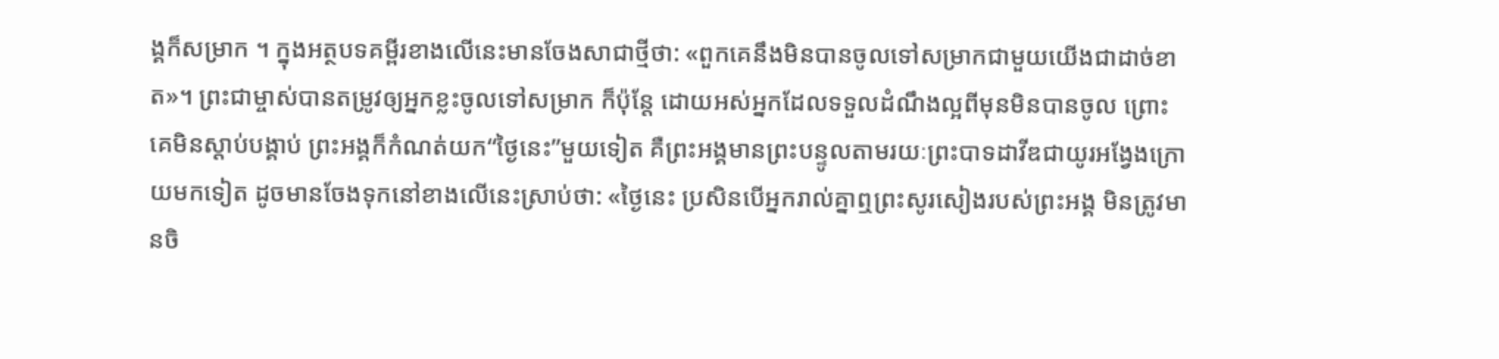ង្គក៏សម្រាក ។ ក្នុងអត្ថបទគម្ពីរខាងលើនេះមានចែងសាជាថ្មីថា: «ពួកគេនឹងមិនបានចូលទៅសម្រាកជាមួយយើងជាដាច់ខាត»។ ព្រះជាម្ចាស់បានតម្រូវឲ្យអ្នកខ្លះចូលទៅសម្រាក ក៏ប៉ុន្តែ ដោយអស់អ្នកដែលទទួលដំណឹងល្អពីមុនមិនបានចូល ព្រោះគេមិនស្ដាប់បង្គាប់ ព្រះអង្គក៏កំណត់យក“ថ្ងៃនេះ”មួយទៀត គឺព្រះអង្គមានព្រះបន្ទូលតាមរយៈព្រះបាទដាវីឌជាយូរអង្វែងក្រោយមកទៀត ដូចមានចែងទុកនៅខាងលើនេះស្រាប់ថា: «ថ្ងៃនេះ ប្រសិនបើអ្នករាល់គ្នាឮព្រះសូរសៀងរបស់ព្រះអង្គ មិនត្រូវមានចិ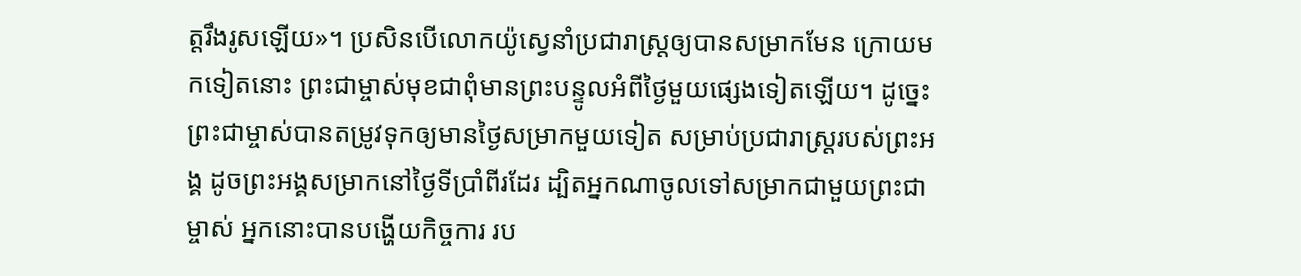ត្តរឹងរូសឡើយ»។ ប្រសិនបើលោកយ៉ូស្វេនាំប្រជារាស្ដ្រឲ្យបានសម្រាកមែន ក្រោយមកទៀតនោះ ព្រះជាម្ចាស់មុខជាពុំមានព្រះបន្ទូលអំពីថ្ងៃមួយផ្សេងទៀតឡើយ។ ដូច្នេះ ព្រះជាម្ចាស់បានតម្រូវទុកឲ្យមានថ្ងៃសម្រាកមួយទៀត សម្រាប់ប្រជារាស្ដ្ររបស់ព្រះអង្គ ដូចព្រះអង្គសម្រាកនៅថ្ងៃទីប្រាំពីរដែរ ដ្បិតអ្នកណាចូលទៅសម្រាកជាមួយព្រះជាម្ចាស់ អ្នកនោះបានបង្ហើយកិច្ចការ រប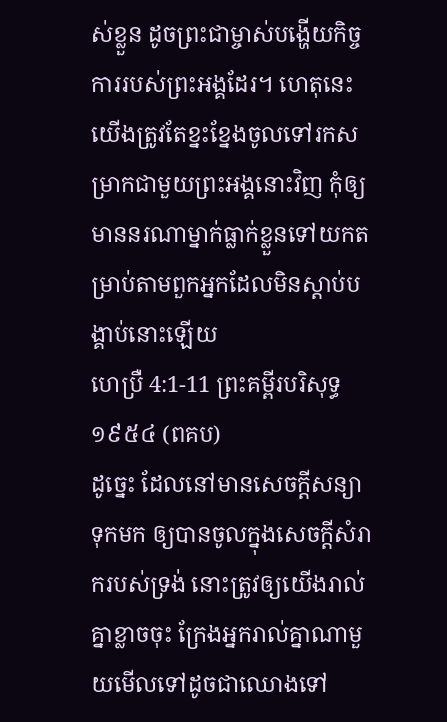ស់ខ្លួន ដូចព្រះជាម្ចាស់បង្ហើយកិច្ចការរបស់ព្រះអង្គដែរ។ ហេតុនេះ យើងត្រូវតែខ្នះខ្នែងចូលទៅរកសម្រាកជាមួយព្រះអង្គនោះវិញ កុំឲ្យមាននរណាម្នាក់ធ្លាក់ខ្លួនទៅយកតម្រាប់តាមពួកអ្នកដែលមិនស្ដាប់បង្គាប់នោះឡើយ
ហេប្រឺ 4:1-11 ព្រះគម្ពីរបរិសុទ្ធ ១៩៥៤ (ពគប)
ដូច្នេះ ដែលនៅមានសេចក្ដីសន្យាទុកមក ឲ្យបានចូលក្នុងសេចក្ដីសំរាករបស់ទ្រង់ នោះត្រូវឲ្យយើងរាល់គ្នាខ្លាចចុះ ក្រែងអ្នករាល់គ្នាណាមួយមើលទៅដូចជាឈោងទៅ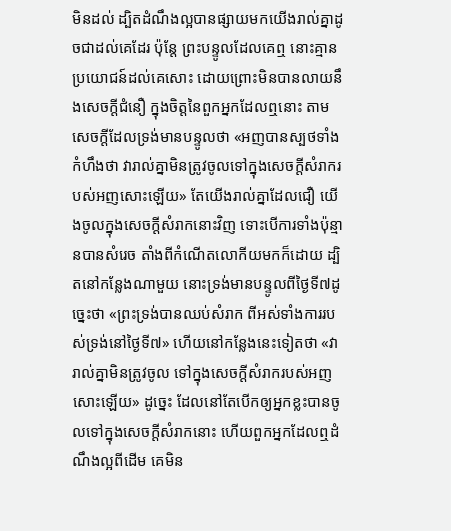មិនដល់ ដ្បិតដំណឹងល្អបានផ្សាយមកយើងរាល់គ្នាដូចជាដល់គេដែរ ប៉ុន្តែ ព្រះបន្ទូលដែលគេឮ នោះគ្មានប្រយោជន៍ដល់គេសោះ ដោយព្រោះមិនបានលាយនឹងសេចក្ដីជំនឿ ក្នុងចិត្តនៃពួកអ្នកដែលឮនោះ តាមសេចក្ដីដែលទ្រង់មានបន្ទូលថា «អញបានស្បថទាំងកំហឹងថា វារាល់គ្នាមិនត្រូវចូលទៅក្នុងសេចក្ដីសំរាករបស់អញសោះឡើយ» តែយើងរាល់គ្នាដែលជឿ យើងចូលក្នុងសេចក្ដីសំរាកនោះវិញ ទោះបើការទាំងប៉ុន្មានបានសំរេច តាំងពីកំណើតលោកីយមកក៏ដោយ ដ្បិតនៅកន្លែងណាមួយ នោះទ្រង់មានបន្ទូលពីថ្ងៃទី៧ដូច្នេះថា «ព្រះទ្រង់បានឈប់សំរាក ពីអស់ទាំងការរបស់ទ្រង់នៅថ្ងៃទី៧» ហើយនៅកន្លែងនេះទៀតថា «វារាល់គ្នាមិនត្រូវចូល ទៅក្នុងសេចក្ដីសំរាករបស់អញសោះឡើយ» ដូច្នេះ ដែលនៅតែបើកឲ្យអ្នកខ្លះបានចូលទៅក្នុងសេចក្ដីសំរាកនោះ ហើយពួកអ្នកដែលឮដំណឹងល្អពីដើម គេមិន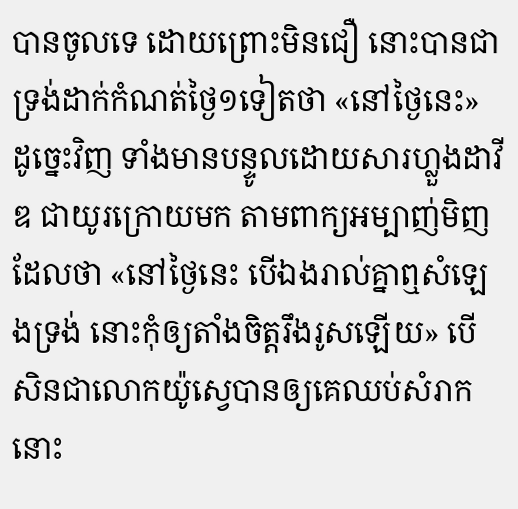បានចូលទេ ដោយព្រោះមិនជឿ នោះបានជាទ្រង់ដាក់កំណត់ថ្ងៃ១ទៀតថា «នៅថ្ងៃនេះ» ដូច្នេះវិញ ទាំងមានបន្ទូលដោយសារហ្លួងដាវីឌ ជាយូរក្រោយមក តាមពាក្យអម្បាញ់មិញ ដែលថា «នៅថ្ងៃនេះ បើឯងរាល់គ្នាឮសំឡេងទ្រង់ នោះកុំឲ្យតាំងចិត្តរឹងរូសឡើយ» បើសិនជាលោកយ៉ូស្វេបានឲ្យគេឈប់សំរាក នោះ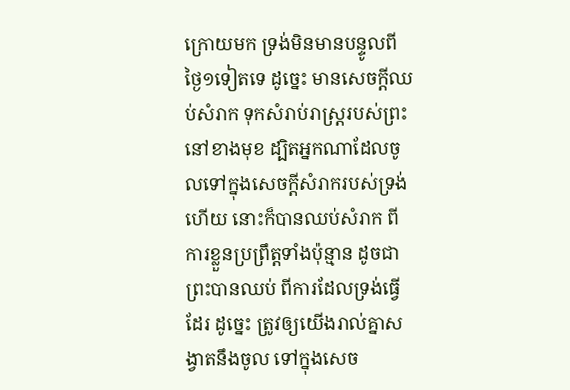ក្រោយមក ទ្រង់មិនមានបន្ទូលពីថ្ងៃ១ទៀតទេ ដូច្នេះ មានសេចក្ដីឈប់សំរាក ទុកសំរាប់រាស្ត្ររបស់ព្រះនៅខាងមុខ ដ្បិតអ្នកណាដែលចូលទៅក្នុងសេចក្ដីសំរាករបស់ទ្រង់ហើយ នោះក៏បានឈប់សំរាក ពីការខ្លួនប្រព្រឹត្តទាំងប៉ុន្មាន ដូចជាព្រះបានឈប់ ពីការដែលទ្រង់ធ្វើដែរ ដូច្នេះ ត្រូវឲ្យយើងរាល់គ្នាសង្វាតនឹងចូល ទៅក្នុងសេច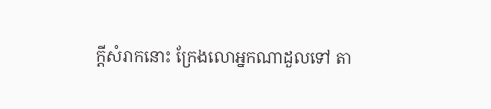ក្ដីសំរាកនោះ ក្រែងលោអ្នកណាដួលទៅ តា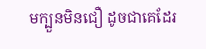មក្បួនមិនជឿ ដូចជាគេដែរ